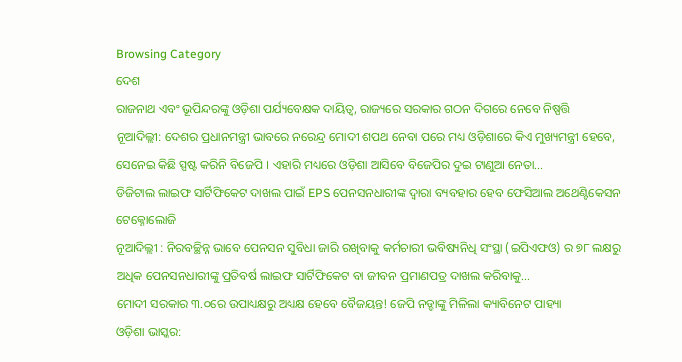Browsing Category
ଦେଶ
ରାଜନାଥ ଏବଂ ଭୂପିନ୍ଦରଙ୍କୁ ଓଡ଼ିଶା ପର୍ଯ୍ୟବେକ୍ଷକ ଦାୟିତ୍ୱ, ରାଜ୍ୟରେ ସରକାର ଗଠନ ଦିଗରେ ନେବେ ନିଷ୍ପତ୍ତି
ନୂଆଦିଲ୍ଲୀ: ଦେଶର ପ୍ରଧାନମନ୍ତ୍ରୀ ଭାବରେ ନରେନ୍ଦ୍ର ମୋଦୀ ଶପଥ ନେବା ପରେ ମଧ୍ୟ ଓଡ଼ିଶାରେ କିଏ ମୁଖ୍ୟମନ୍ତ୍ରୀ ହେବେ, ସେନେଇ କିଛି ସ୍ପଷ୍ଟ କରିନି ବିଜେପି । ଏହାରି ମଧ୍ୟରେ ଓଡ଼ିଶା ଆସିବେ ବିଜେପିର ଦୁଇ ଟାଣୁଆ ନେତା…
ଡିଜିଟାଲ ଲାଇଫ ସାର୍ଟିଫିକେଟ ଦାଖଲ ପାଇଁ EPS ପେନସନଧାରୀଙ୍କ ଦ୍ୱାରା ବ୍ୟବହାର ହେବ ଫେସିଆଲ ଅଥେଣ୍ଟିକେସନ ଟେକ୍ନୋଲୋଜି
ନୂଆଦିଲ୍ଲୀ : ନିରବଚ୍ଛିନ୍ନ ଭାବେ ପେନସନ ସୁବିଧା ଜାରି ରଖିବାକୁ କର୍ମଚାରୀ ଭବିଷ୍ୟନିଧି ସଂସ୍ଥା (ଇପିଏଫଓ) ର ୭୮ ଲକ୍ଷରୁ ଅଧିକ ପେନସନଧାରୀଙ୍କୁ ପ୍ରତିବର୍ଷ ଲାଇଫ ସାର୍ଟିଫିକେଟ ବା ଜୀବନ ପ୍ରମାଣପତ୍ର ଦାଖଲ କରିବାକୁ…
ମୋଦୀ ସରକାର ୩.୦ରେ ଉପାଧ୍ୟକ୍ଷରୁ ଅଧ୍ୟକ୍ଷ ହେବେ ବୈଜୟନ୍ତ! ଜେପି ନଡ୍ଡାଙ୍କୁ ମିଳିଲା କ୍ୟାବିନେଟ ପାହ୍ୟା
ଓଡ଼ିଶା ଭାସ୍କର: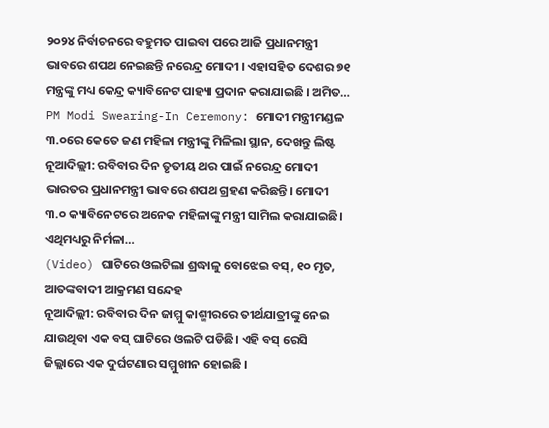୨୦୨୪ ନିର୍ବାଚନରେ ବହୁମତ ପାଇବା ପରେ ଆଜି ପ୍ରଧାନମନ୍ତ୍ରୀ ଭାବରେ ଶପଥ ନେଇଛନ୍ତି ନରେନ୍ଦ୍ର ମୋଦୀ । ଏହାସହିତ ଦେଶର ୭୧ ମନ୍ତ୍ରଙ୍କୁ ମଧ୍ୟ କେନ୍ଦ୍ର କ୍ୟାବିନେଟ ପାହ୍ୟା ପ୍ରଦାନ କରାଯାଇଛି । ଅମିତ…
PM Modi Swearing-In Ceremony: ମୋଦୀ ମନ୍ତ୍ରୀମଣ୍ଡଳ ୩.୦ରେ କେତେ ଜଣ ମହିଳା ମନ୍ତ୍ରୀଙ୍କୁ ମିଳିଲା ସ୍ଥାନ, ଦେଖନ୍ତୁ ଲିଷ୍ଟ
ନୂଆଦିଲ୍ଲୀ: ରବିବାର ଦିନ ତୃତୀୟ ଥର ପାଇଁ ନରେନ୍ଦ୍ର ମୋଦୀ ଭାରତର ପ୍ରଧାନମନ୍ତ୍ରୀ ଭାବରେ ଶପଥ ଗ୍ରହଣ କରିଛନ୍ତି। ମୋଦୀ ୩.୦ କ୍ୟାବିନେଟରେ ଅନେକ ମହିଳାଙ୍କୁ ମନ୍ତ୍ରୀ ସାମିଲ କରାଯାଇଛି। ଏଥିମଧ୍ୟରୁ ନିର୍ମଳା…
(Video) ଘାଟିରେ ଓଲଟିଲା ଶ୍ରଦ୍ଧାଳୁ ବୋଝେଇ ବସ୍, ୧୦ ମୃତ, ଆତଙ୍କବାଦୀ ଆକ୍ରମଣ ସନ୍ଦେହ
ନୂଆଦିଲ୍ଲୀ: ରବିବାର ଦିନ ଜାମ୍ମୁ କାଶ୍ମୀରରେ ତୀର୍ଥଯାତ୍ରୀଙ୍କୁ ନେଇ ଯାଉଥିବା ଏକ ବସ୍ ଘାଟିରେ ଓଲଟି ପଡିଛି। ଏହି ବସ୍ ରେସି ଜିଲ୍ଲାରେ ଏକ ଦୁର୍ଘଟଣାର ସମ୍ମୁଖୀନ ହୋଇଛି ।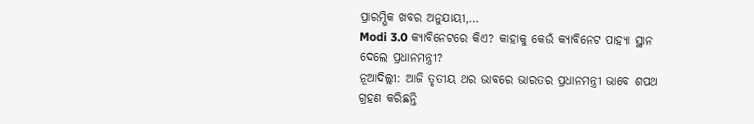ପ୍ରାରମ୍ଭିକ ଖବର ଅନୁଯାୟୀ,…
Modi 3.0 କ୍ୟାବିନେଟରେ କିଏ? କାହାକୁ କେଉଁ କ୍ୟାବିନେଟ ପାହ୍ୟା ସ୍ଥାନ ଦେଲେ ପ୍ରଧାନମନ୍ତ୍ରୀ?
ନୂଆଦିଲ୍ଲୀ: ଆଜି ତୃତୀୟ ଥର ଭାବରେ ଭାରତର ପ୍ରଧାନମନ୍ତ୍ରୀ ଭାବେ ଶପଥ ଗ୍ରହଣ କରିଛନ୍ତି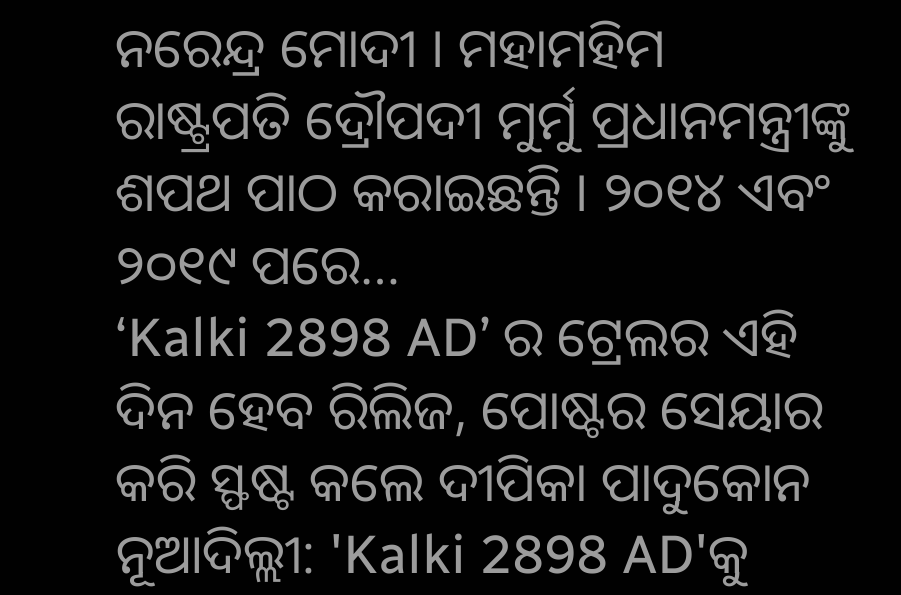ନରେନ୍ଦ୍ର ମୋଦୀ । ମହାମହିମ ରାଷ୍ଟ୍ରପତି ଦ୍ରୌପଦୀ ମୁର୍ମୁ ପ୍ରଧାନମନ୍ତ୍ରୀଙ୍କୁ ଶପଥ ପାଠ କରାଇଛନ୍ତି । ୨୦୧୪ ଏବଂ ୨୦୧୯ ପରେ…
‘Kalki 2898 AD’ ର ଟ୍ରେଲର ଏହି ଦିନ ହେବ ରିଲିଜ, ପୋଷ୍ଟର ସେୟାର କରି ସ୍ଫଷ୍ଟ କଲେ ଦୀପିକା ପାଦୁକୋନ
ନୂଆଦିଲ୍ଲୀ: 'Kalki 2898 AD'କୁ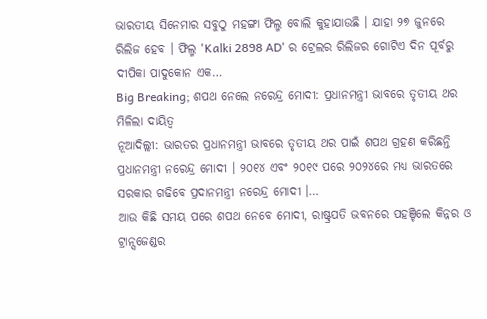ଭାରତୀୟ ସିନେମାର ସବୁଠୁ ମହଙ୍ଗା ଫିଲ୍ମ ବୋଲି କୁହାଯାଉଛି । ଯାହା ୨୭ ଜୁନରେ ରିଲିଜ ହେବ । ଫିଲ୍ମ 'Kalki 2898 AD' ର ଟ୍ରେଲର ରିଲିଜର ଗୋଟିଏ ଦିନ ପୂର୍ବରୁ ଦୀପିକା ପାଦୁକୋନ ଏକ…
Big Breaking; ଶପଥ ନେଲେ ନରେନ୍ଦ୍ର ମୋଦୀ: ପ୍ରଧାନମନ୍ତ୍ରୀ ଭାବରେ ତୃତୀୟ ଥର ମିଳିଲା ଦାୟିତ୍ୱ
ନୂଆଦିଲ୍ଲୀ: ଭାରତର ପ୍ରଧାନମନ୍ତ୍ରୀ ଭାବରେ ତୃତୀୟ ଥର ପାଇଁ ଶପଥ ଗ୍ରହଣ କରିଛନ୍ତି ପ୍ରଧାନମନ୍ତ୍ରୀ ନରେନ୍ଦ୍ର ମୋଦୀ । ୨୦୧୪ ଏବଂ ୨୦୧୯ ପରେ ୨୦୨୪ରେ ମଧ୍ୟ ଭାରତରେ ସରକାର ଗଢିବେ ପ୍ରଦାନମନ୍ତ୍ରୀ ନରେନ୍ଦ୍ର ମୋଦୀ ।…
ଆଉ କିଛି ସମୟ ପରେ ଶପଥ ନେବେ ମୋଦୀ, ରାଷ୍ଟ୍ରପତି ଭବନରେ ପହଞ୍ଚିଲେ କିନ୍ନର ଓ ଟ୍ରାନ୍ସଜେଣ୍ଡର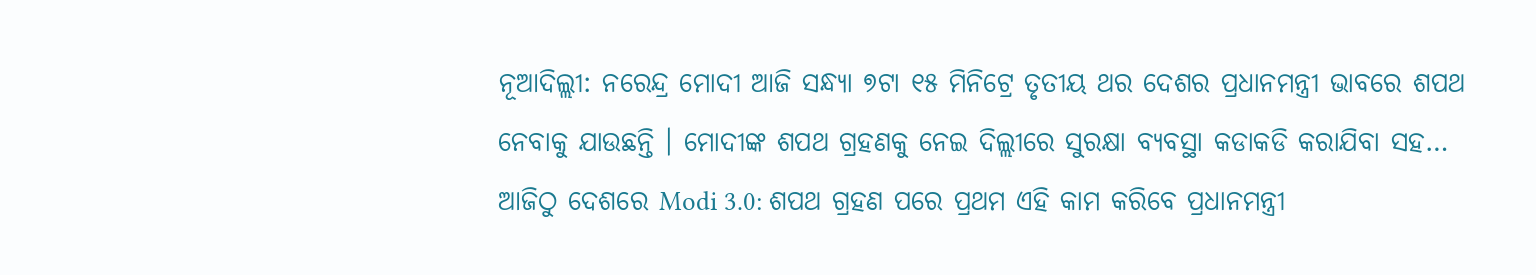ନୂଆଦିଲ୍ଲୀ: ନରେନ୍ଦ୍ର ମୋଦୀ ଆଜି ସନ୍ଧ୍ୟା ୭ଟା ୧୫ ମିନିଟ୍ରେ ତୃତୀୟ ଥର ଦେଶର ପ୍ରଧାନମନ୍ତ୍ରୀ ଭାବରେ ଶପଥ ନେବାକୁ ଯାଉଛନ୍ତି । ମୋଦୀଙ୍କ ଶପଥ ଗ୍ରହଣକୁ ନେଇ ଦିଲ୍ଲୀରେ ସୁରକ୍ଷା ବ୍ୟବସ୍ଥା କଡାକଡି କରାଯିବା ସହ…
ଆଜିଠୁ ଦେଶରେ Modi 3.0: ଶପଥ ଗ୍ରହଣ ପରେ ପ୍ରଥମ ଏହି କାମ କରିବେ ପ୍ରଧାନମନ୍ତ୍ରୀ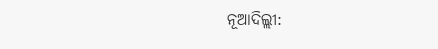ନୂଆଦିଲ୍ଲୀ: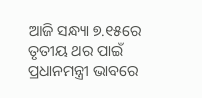ଆଜି ସନ୍ଧ୍ୟା ୭.୧୫ରେ ତୃତୀୟ ଥର ପାଇଁ ପ୍ରଧାନମନ୍ତ୍ରୀ ଭାବରେ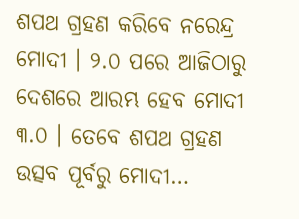ଶପଥ ଗ୍ରହଣ କରିବେ ନରେନ୍ଦ୍ର ମୋଦୀ । ୨.୦ ପରେ ଆଜିଠାରୁ ଦେଶରେ ଆରମ୍ଭ ହେବ ମୋଦୀ ୩.୦ । ତେବେ ଶପଥ ଗ୍ରହଣ ଉତ୍ସବ ପୂର୍ବରୁ ମୋଦୀ…